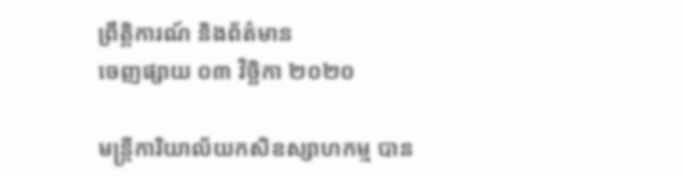ព្រឹត្តិការណ៍ និងព័ត៌មាន
ចេញផ្សាយ ០៣ វិច្ឆិកា ២០២០

មន្ត្រីការិយាល័យកសិឧស្សាហកម្ម បាន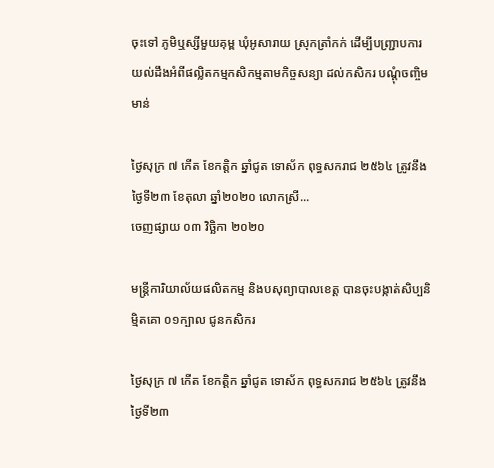ចុះទៅ ភូមិឬស្សីមួយគុម្ព ឃុំអូសារាយ ស្រុកត្រាំកក់ ដើម្បីបញ្ជ្រាបការយល់ដឹងអំពីផល្លិតកម្មកសិកម្មតាមកិច្ចសន្យា ដល់កសិករ បណ្ដុំចញ្ចិមមាន់

ថ្ងៃសុក្រ ៧ កើត ខែកត្តិក ឆ្នាំជូត ទោស័ក ពុទ្ធសករាជ ២៥៦៤ ត្រូវនឹងថ្ងៃទី២៣ ខែតុលា ឆ្នាំ២០២០ លោកស្រី...
ចេញផ្សាយ ០៣ វិច្ឆិកា ២០២០

មន្ត្រីការិយាល័យផលិតកម្ម និងបសុព្យាបាលខេត្ត បានចុះបង្កាត់សិប្បនិម្មិតគោ ០១ក្បាល ជូនកសិករ

ថ្ងៃសុក្រ ៧ កើត ខែកត្តិក ឆ្នាំជូត ទោស័ក ពុទ្ធសករាជ ២៥៦៤ ត្រូវនឹងថ្ងៃទី២៣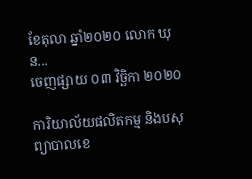ខែតុលា ឆ្នាំ២០២០ លោក ឃុន...
ចេញផ្សាយ ០៣ វិច្ឆិកា ២០២០

ការិយាល័យផលិតកម្ម និងបសុព្យាបាលខេ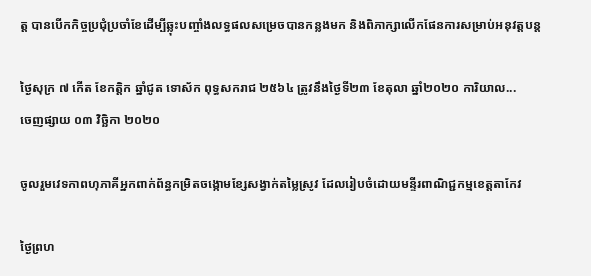ត្ត បានបើកកិច្ចប្រជុំប្រចាំខែដើម្បីឆ្លុះបញ្ចាំងលទ្ធផលសម្រេចបានកន្លងមក និងពិភាក្សាលើកផែនការសម្រាប់អនុវត្តបន្ត

ថ្ងៃសុក្រ ៧ កើត ខែកត្តិក ឆ្នាំជូត ទោស័ក ពុទ្ធសករាជ ២៥៦៤ ត្រូវនឹងថ្ងៃទី២៣ ខែតុលា ឆ្នាំ២០២០ ការិយាល...
ចេញផ្សាយ ០៣ វិច្ឆិកា ២០២០

ចូលរួមវេទកាពហុភាគីអ្នកពាក់ព័ន្ធកម្រិតចង្កោមខ្សែសង្វាក់តម្លៃស្រូវ ដែលរៀបចំដោយមន្ទីរពាណិជ្ជកម្មខេត្តតាកែវ

ថ្ងៃព្រហ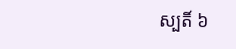ស្បតិ៍ ៦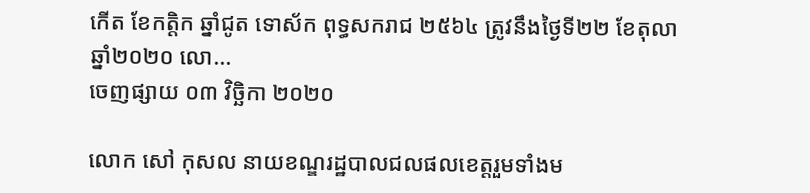កើត ខែកត្តិក ឆ្នាំជូត ទោស័ក ពុទ្ធសករាជ ២៥៦៤ ត្រូវនឹងថ្ងៃទី២២ ខែតុលា ឆ្នាំ២០២០ លោ...
ចេញផ្សាយ ០៣ វិច្ឆិកា ២០២០

លោក សៅ កុសល នាយខណ្ឌរដ្ឋបាលជលផលខេត្តរួមទាំងម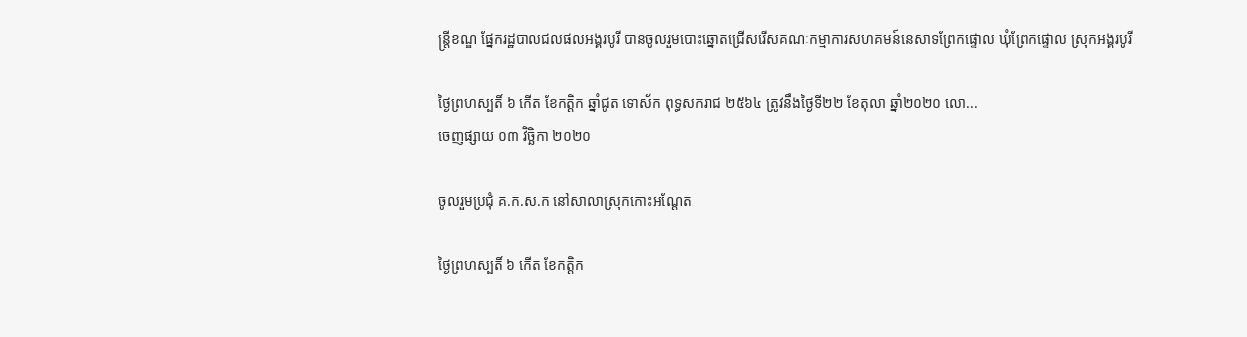ន្រ្តីខណ្ឌ ផ្នែករដ្ឋបាលជលផលអង្គរបូរី បានចូលរួមបោះឆ្នោតជ្រើសរើសគណៈកម្មាការសហគមន៍នេសាទព្រែកផ្ទោល ឃុំព្រែកផ្ទោល ស្រុកអង្គរបូរី

ថ្ងៃព្រហស្បតិ៍ ៦ កើត ខែកត្តិក ឆ្នាំជូត ទោស័ក ពុទ្ធសករាជ ២៥៦៤ ត្រូវនឹងថ្ងៃទី២២ ខែតុលា ឆ្នាំ២០២០ លោ...
ចេញផ្សាយ ០៣ វិច្ឆិកា ២០២០

ចូលរួមប្រជុំ គ.ក.ស.ក នៅសាលាស្រុកកោះអណ្តែត

ថ្ងៃព្រហស្បតិ៍ ៦ កើត ខែកត្តិក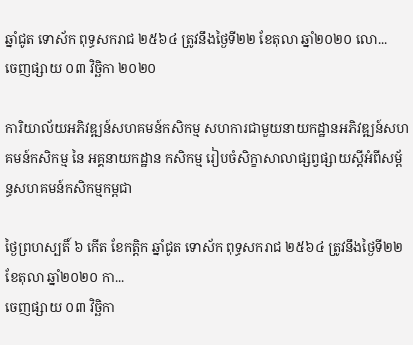ឆ្នាំជូត ទោស័ក ពុទ្ធសករាជ ២៥៦៤ ត្រូវនឹងថ្ងៃទី២២ ខែតុលា ឆ្នាំ២០២០ លោ...
ចេញផ្សាយ ០៣ វិច្ឆិកា ២០២០

ការិយាល័យអភិវឌ្ឍន៍សហគមន៍កសិកម្ម សហការជាមួយនាយកដ្ឋានអភិវឌ្ឍន៍សហគមន៍កសិកម្ម នៃ អគ្គនាយកដ្ឋាន កសិកម្ម រៀបចំសិក្ខាសាលាផ្សព្វផ្សាយស្តីអំពីសម្ព័ន្ធសហគមន៍កសិកម្មកម្ពជា

ថ្ងៃព្រហស្បតិ៍ ៦ កើត ខែកត្តិក ឆ្នាំជូត ទោស័ក ពុទ្ធសករាជ ២៥៦៤ ត្រូវនឹងថ្ងៃទី២២ ខែតុលា ឆ្នាំ២០២០ កា...
ចេញផ្សាយ ០៣ វិច្ឆិកា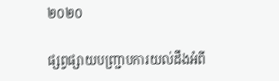២០២០

ផ្សព្វផ្សាយបញ្ជ្រាបការយល់ដឹងអំពី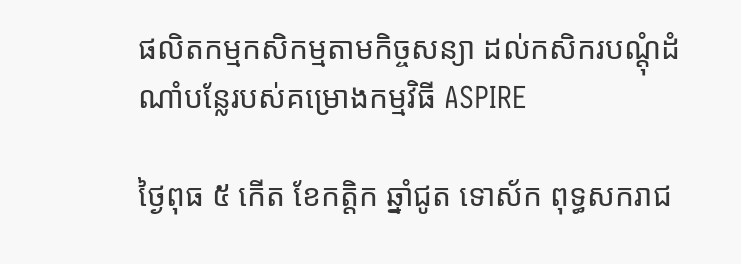ផលិតកម្មកសិកម្មតាមកិច្ចសន្យា ដល់កសិករបណ្ដុំដំណាំបន្លែរបស់គម្រោងកម្មវិធី ASPIRE

ថ្ងៃពុធ ៥ កើត ខែកត្តិក ឆ្នាំជូត ទោស័ក ពុទ្ធសករាជ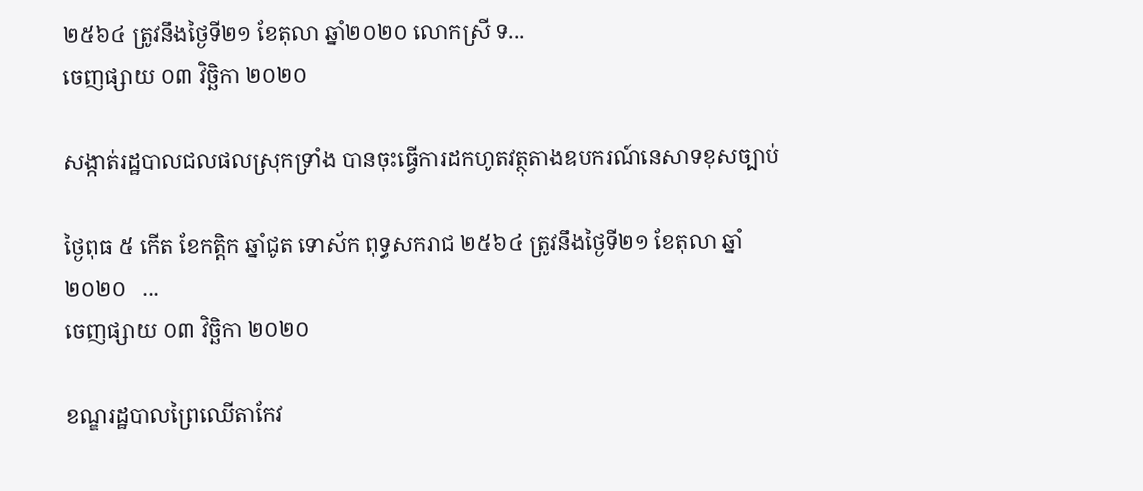២៥៦៤ ត្រូវនឹងថ្ងៃទី២១ ខែតុលា ឆ្នាំ២០២០ លោកស្រី ទ...
ចេញផ្សាយ ០៣ វិច្ឆិកា ២០២០

សង្កាត់រដ្ឋបាលជលផលស្រុកទ្រាំង បានចុះធ្វើការដកហូតវត្ថុតាងឧបករណ៍នេសាទខុសច្បាប់

ថ្ងៃពុធ ៥ កើត ខែកត្តិក ឆ្នាំជូត ទោស័ក ពុទ្ធសករាជ ២៥៦៤ ត្រូវនឹងថ្ងៃទី២១ ខែតុលា ឆ្នាំ២០២០   ...
ចេញផ្សាយ ០៣ វិច្ឆិកា ២០២០

ខណ្ឌរដ្ឋបាលព្រៃឈើតាកែវ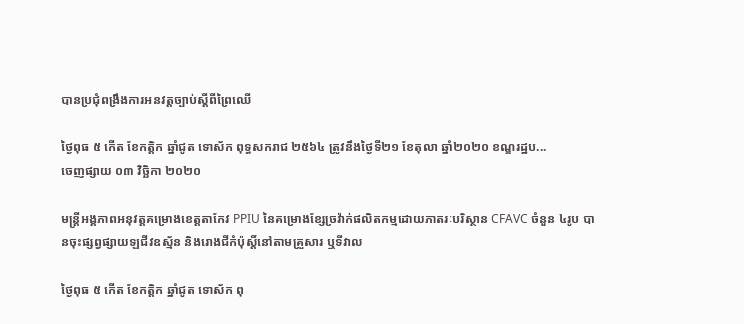បានប្រជុំពង្រឹងការអនវត្តច្បាប់ស្ដីពីព្រៃឈើ

ថ្ងៃពុធ ៥ កើត ខែកត្តិក ឆ្នាំជូត ទោស័ក ពុទ្ធសករាជ ២៥៦៤ ត្រូវនឹងថ្ងៃទី២១ ខែតុលា ឆ្នាំ២០២០ ខណ្ឌរដ្ឋប...
ចេញផ្សាយ ០៣ វិច្ឆិកា ២០២០

មន្រ្តីអង្គភាពអនុវត្តគម្រោងខេត្តតាកែវ PPIU នៃគម្រោងខ្សែច្រវ៉ាក់ផលិតកម្មដោយភាតរៈបរិស្ថាន CFAVC ចំនួន ៤រូប បានចុះផ្សព្វផ្សាយឡជីវឧស្ម័ន និងរោងជីកំប៉ុស្តិ៍នៅតាមគ្រួសារ ឬទីវាល

ថ្ងៃពុធ ៥ កើត ខែកត្តិក ឆ្នាំជូត ទោស័ក ពុ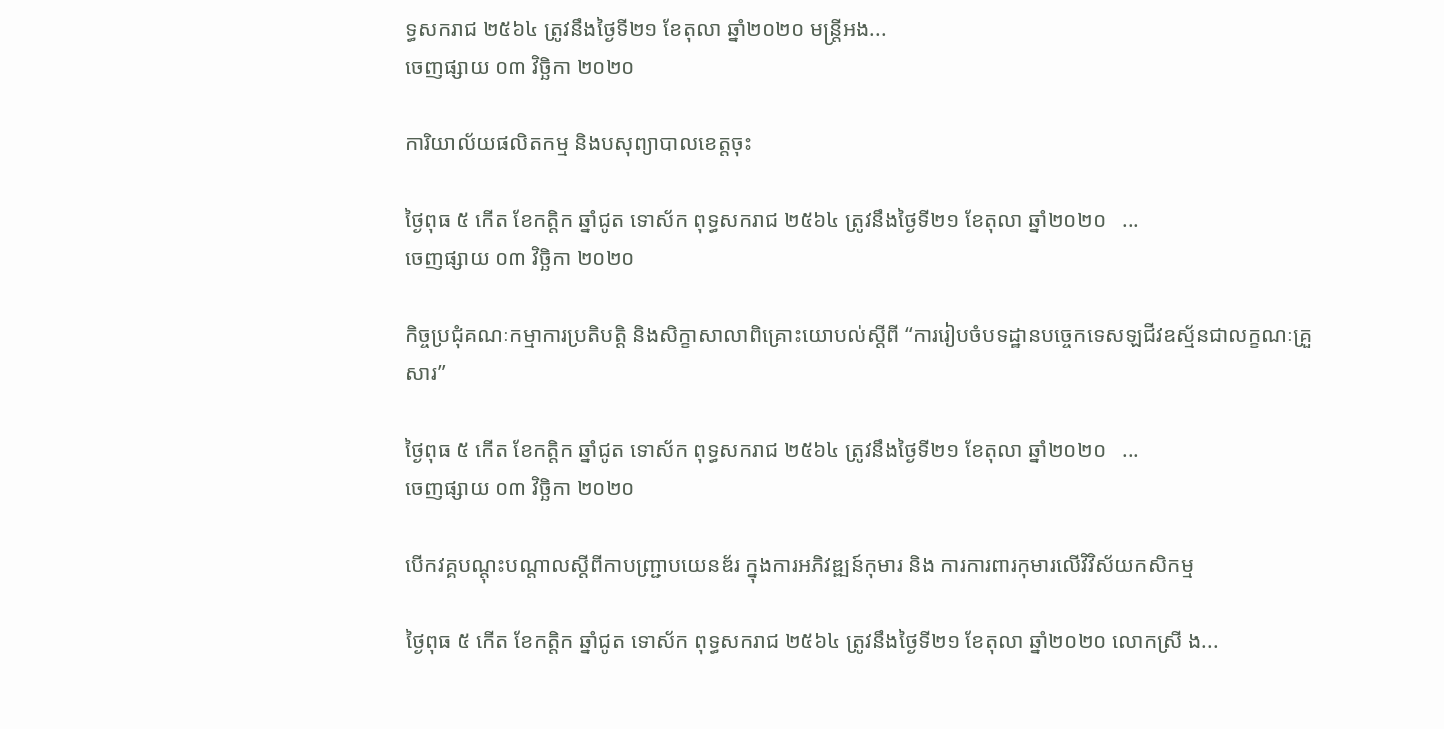ទ្ធសករាជ ២៥៦៤ ត្រូវនឹងថ្ងៃទី២១ ខែតុលា ឆ្នាំ២០២០ មន្រ្តីអង...
ចេញផ្សាយ ០៣ វិច្ឆិកា ២០២០

ការិយាល័យផលិតកម្ម និងបសុព្យាបាលខេត្តចុះ

ថ្ងៃពុធ ៥ កើត ខែកត្តិក ឆ្នាំជូត ទោស័ក ពុទ្ធសករាជ ២៥៦៤ ត្រូវនឹងថ្ងៃទី២១ ខែតុលា ឆ្នាំ២០២០   ...
ចេញផ្សាយ ០៣ វិច្ឆិកា ២០២០

កិច្ចប្រជុំគណៈកម្មាការប្រតិបត្តិ និងសិក្ខាសាលាពិគ្រោះយោបល់ស្តីពី “ការរៀបចំបទដ្ឋានបច្ចេកទេសឡជីវឧស្ម័នជាលក្ខណៈគ្រួសារ”

ថ្ងៃពុធ ៥ កើត ខែកត្តិក ឆ្នាំជូត ទោស័ក ពុទ្ធសករាជ ២៥៦៤ ត្រូវនឹងថ្ងៃទី២១ ខែតុលា ឆ្នាំ២០២០   ...
ចេញផ្សាយ ០៣ វិច្ឆិកា ២០២០

បើកវគ្គបណ្តុះបណ្តាលស្តីពីកាបញ្ជ្រាបយេនឌ័រ ក្នុងការអភិវឌ្ឍន៍កុមារ និង ការការពារកុមារលើវិវិស័យកសិកម្ម

ថ្ងៃពុធ ៥ កើត ខែកត្តិក ឆ្នាំជូត ទោស័ក ពុទ្ធសករាជ ២៥៦៤ ត្រូវនឹងថ្ងៃទី២១ ខែតុលា ឆ្នាំ២០២០ លោកស្រី ង...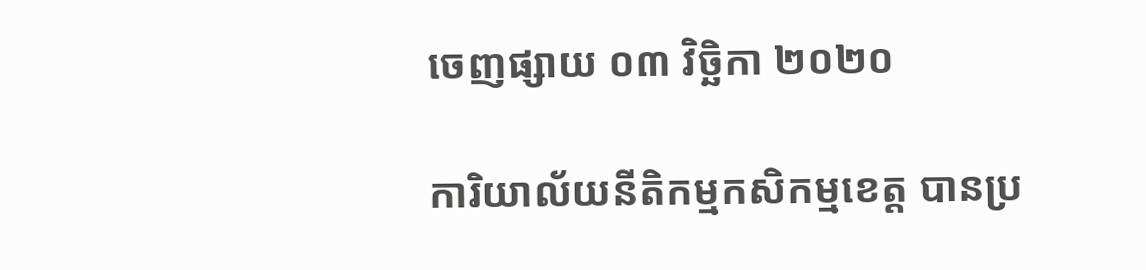ចេញផ្សាយ ០៣ វិច្ឆិកា ២០២០

ការិយាល័យនីតិកម្មកសិកម្មខេត្ត បានប្រ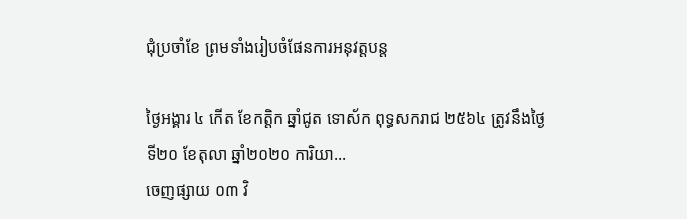ជុំប្រចាំខែ ព្រមទាំងរៀបចំផែនការអនុវត្តបន្ត

ថ្ងៃអង្គារ ៤ កើត ខែកត្តិក ឆ្នាំជូត ទោស័ក ពុទ្ធសករាជ ២៥៦៤ ត្រូវនឹងថ្ងៃទី២០ ខែតុលា ឆ្នាំ២០២០ ការិយា...
ចេញផ្សាយ ០៣ វិ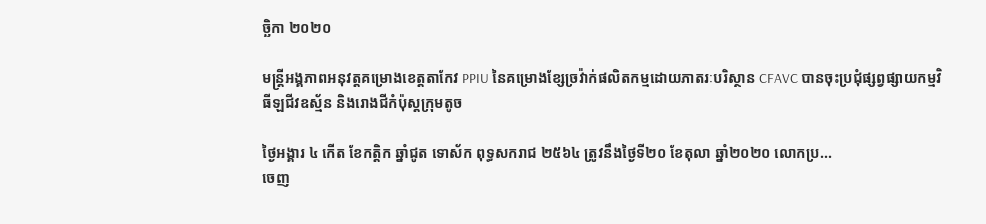ច្ឆិកា ២០២០

មន្រ្តីអង្គភាពអនុវត្តគម្រោងខេត្តតាកែវ PPIU នៃគម្រោងខ្សែច្រវ៉ាក់ផលិតកម្មដោយភាតរៈបរិស្ថាន CFAVC បានចុះប្រជុំផ្សព្វផ្សាយកម្មវិធីឡជីវឧស្ម័ន និងរោងជីកំប៉ុស្តក្រុមតូច

ថ្ងៃអង្គារ ៤ កើត ខែកត្តិក ឆ្នាំជូត ទោស័ក ពុទ្ធសករាជ ២៥៦៤ ត្រូវនឹងថ្ងៃទី២០ ខែតុលា ឆ្នាំ២០២០ លោកប្រ...
ចេញ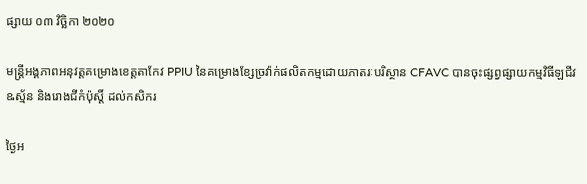ផ្សាយ ០៣ វិច្ឆិកា ២០២០

មន្រ្តីអង្គភាពអនុវត្តគម្រោងខេត្តតាកែវ PPIU នៃគម្រោងខ្សែច្រវ៉ាក់ផលិតកម្មដោយភាតរៈបរិស្ថាន CFAVC បានចុះផ្សព្វផ្សាយកម្មវិធីឡជីវឩស្ម័ន និងរោងជីកំប៉ុស្តិ៍ ដល់កសិករ

ថ្ងៃអ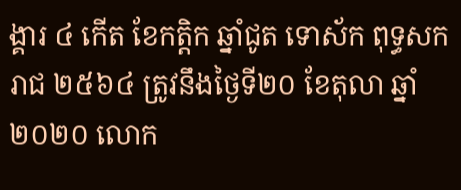ង្គារ ៤ កើត ខែកត្តិក ឆ្នាំជូត ទោស័ក ពុទ្ធសករាជ ២៥៦៤ ត្រូវនឹងថ្ងៃទី២០ ខែតុលា ឆ្នាំ២០២០ លោក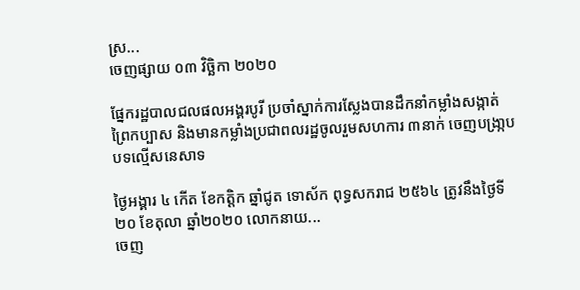ស្រ...
ចេញផ្សាយ ០៣ វិច្ឆិកា ២០២០

ផ្នែករដ្ឋបាលជលផលអង្គរបូរី ប្រចាំស្នាក់ការស្លែងបានដឹកនាំកម្លាំងសង្កាត់ព្រៃកប្បាស និងមានកម្លាំងប្រជាពលរដ្ឋចូលរួមសហការ ៣នាក់ ចេញបង្រា្កបបទល្មើសនេសាទ

ថ្ងៃអង្គារ ៤ កើត ខែកត្តិក ឆ្នាំជូត ទោស័ក ពុទ្ធសករាជ ២៥៦៤ ត្រូវនឹងថ្ងៃទី២០ ខែតុលា ឆ្នាំ២០២០ លោកនាយ...
ចេញ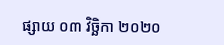ផ្សាយ ០៣ វិច្ឆិកា ២០២០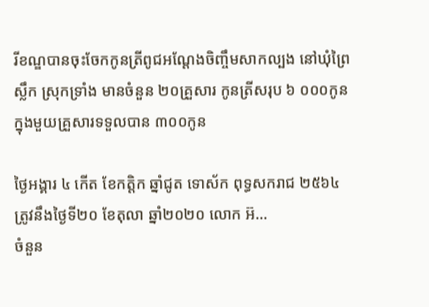រីខណ្ឌបានចុះចែកកូនត្រីពូជអណ្តែងចិញ្ចឹមសាកល្បង នៅឃុំព្រៃស្លឹក ស្រុកទ្រាំង មានចំនួន ២០គ្រួសារ កូនត្រីសរុប ៦ ០០០កូន ក្នុងមួយគ្រួសារទទួលបាន ៣០០កូន

ថ្ងៃអង្គារ ៤ កើត ខែកត្តិក ឆ្នាំជូត ទោស័ក ពុទ្ធសករាជ ២៥៦៤ ត្រូវនឹងថ្ងៃទី២០ ខែតុលា ឆ្នាំ២០២០ លោក អ៊...
ចំនួន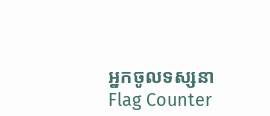អ្នកចូលទស្សនា
Flag Counter